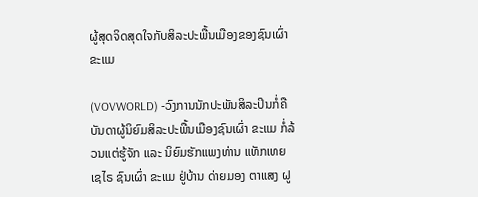ຜູ້ສຸດຈິດສຸດໃຈກັບສິລະປະພື້ນເມືອງຂອງຊົນເຜົ່າ ຂະແມ

(VOVWORLD) -ວົງການນັກປະພັນສິລະປິນກໍ່ຄືບັນດາຜູ້ນິຍົມສິລະປະພື້ນເມືອງຊົນເຜົ່າ ຂະແມ ກໍ່ລ້ວນແຕ່ຮູ້ຈັກ ແລະ ນິຍົມຮັກແພງທ່ານ ແທັກເທຍເຊໄຣ ຊົນເຜົ່າ ຂະແມ ຢູ່ບ້ານ ດ່າຍມອງ ຕາແສງ ຝູ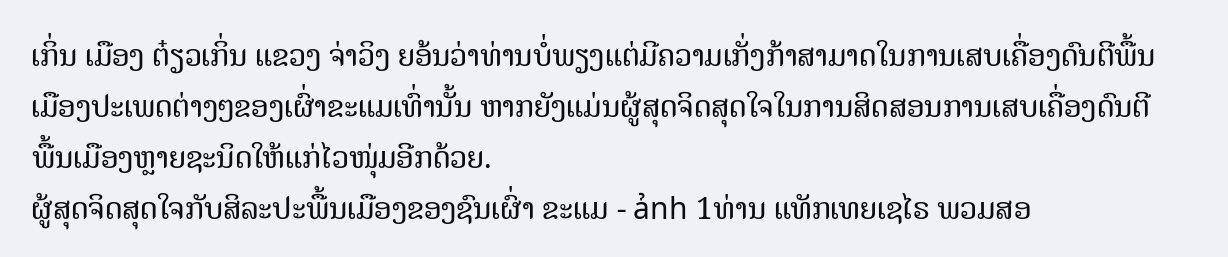ເກິ່ນ ເມືອງ ຕ໋ຽວເກິ່ນ ແຂວງ ຈ່າວິງ ຍອ້ນວ່າທ່ານບໍ່ພຽງແຕ່ມີຄວາມເກັ່ງກ້າສາມາດໃນການເສບເຄື່ອງດົນຕີພື້ນເມືອງປະເພດຕ່າງໆຂອງເຜົ່າຂະແມເທົ່ານັ້ນ ຫາກຍັງແມ່ນຜູ້ສຸດຈິດສຸດໃຈໃນການສິດສອນການເສບເຄື່ອງດົນຕີພື້ນເມືອງຫຼາຍຊະນິດໃຫ້ແກ່ໄວໜຸ່ມອີກດ້ວຍ.
ຜູ້ສຸດຈິດສຸດໃຈກັບສິລະປະພື້ນເມືອງຂອງຊົນເຜົ່າ ຂະແມ - ảnh 1ທ່ານ ແທັກເທຍເຊໄຣ ພວມສອ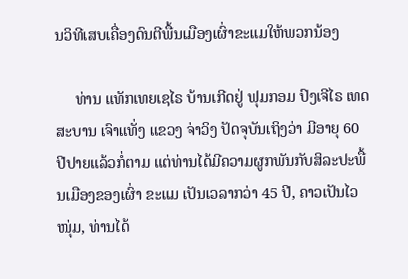ນວິທີເສບເຄື່ອງດົນຕີພື້ນເມືອງເຜົ່າຂະແມໃຫ້ພວກນ້ອງ

     ທ່ານ ແທັກເທຍເຊໄຣ ບ້ານເກີດຢູ່ ຟຸມກອມ ປົງເຈີໄຣ ເທດສະບານ ເຈົາແທັ່ງ ແຂວງ ຈ່າວິງ ປັດຈຸບັນເຖິງວ່າ ມີອາຍຸ 60 ປີປາຍແລ້ວກໍ່ຕາມ ແຕ່ທ່ານໄດ້ມີຄວາມຜູກພັນກັບສິລະປະພື້ນເມືອງຂອງເຜົ່າ ຂະແມ ເປັນເວລາກວ່າ 45 ປີ, ຄາວເປັນໄວໜຸ່ມ, ທ່ານໄດ້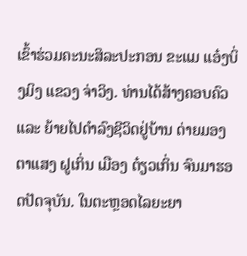ເຂົ້າຮ່ວມຄະນະສິລະປະກອນ ຂະແມ ແອ໋ງບິ່ງມິງ ແຂວງ ຈ່າວິງ. ທ່ານໄດ້ສ້າງຄອບຄົວ ແລະ ຍ້າຍໄປດຳລົງຊີວິດຢູ່ບ້ານ ດ່າຍມອງ ຕາແສງ ຝູເກິ່ນ ເມືອງ ຕ໋ຽວເກິ່ນ ຈົນມາຮອດປັດຈຸບັນ. ໃນຕະຫຼອດໄລຍະຍາ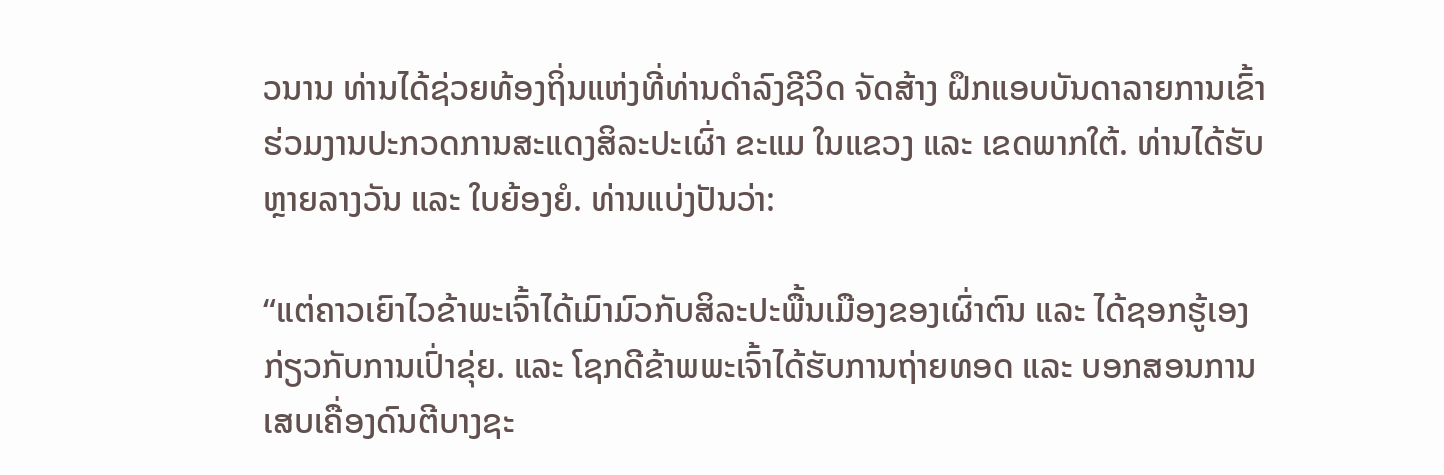ວນານ ທ່ານໄດ້ຊ່ວຍທ້ອງຖິ່ນແຫ່ງທີ່ທ່ານດຳລົງຊີວິດ ຈັດສ້າງ ຝຶກແອບບັນດາລາຍການເຂົ້າຮ່ວມງານປະກວດການສະແດງສິລະປະເຜົ່າ ຂະແມ ໃນແຂວງ ແລະ ເຂດພາກໃຕ້. ທ່ານໄດ້ຮັບຫຼາຍລາງວັນ ແລະ ໃບຍ້ອງຍໍ. ທ່ານແບ່ງປັນວ່າ:

“ແຕ່ຄາວເຍົາໄວຂ້າພະເຈົ້າໄດ້ເມົາມົວກັບສິລະປະພື້ນເມືອງຂອງເຜົ່າຕົນ ແລະ ໄດ້ຊອກຮູ້ເອງກ່ຽວກັບການເປົ່າຂຸ່ຍ. ແລະ ໂຊກດີຂ້າພພະເຈົ້າໄດ້ຮັບການຖ່າຍທອດ ແລະ ບອກສອນການເສບເຄື່ອງດົນຕີບາງຊະ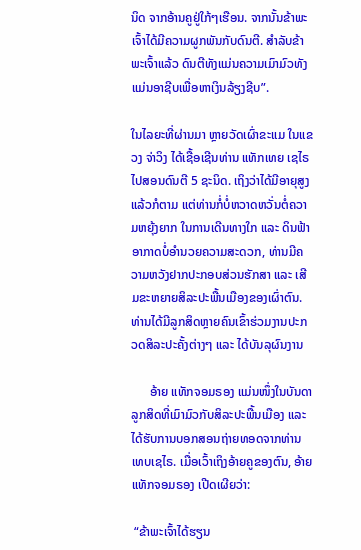ນິດ ຈາກອ້ານຄູຢູ່ໃກ້ໆເຮືອນ. ຈາກນັ້ນຂ້າພະເຈົ້າໄດ້ມີຄວາມຜູກພັນກັບດົນຕີ. ສຳລັບຂ້າພະເຈົ້າແລ້ວ ດົນຕີທັງແມ່ນຄວາມເມົາມົວທັງແມ່ນອາຊີບເພື່ອຫາເງິນລ້ຽງຊີບ”.

ໃນໄລຍະທີ່ຜ່ານມາ ຫຼາຍວັດເຜົ່າຂະແມ ໃນແຂວງ ຈ່າວິງ ໄດ້ເຊື້ອເຊີນທ່ານ ແທັກເທຍ ເຊໄຣ ໄປສອນດົນຕີ 5 ຊະນິດ. ເຖິງວ່າໄດ້ມີອາຍຸສູງແລ້ວກໍຕາມ ແຕ່ທ່ານກໍ່ບໍ່ຫວາດຫວັ່ນຕໍ່ຄວາມຫຍຸ້ງຍາກ ໃນການເດີນທາງໃກ ແລະ ດິນຟ້າອາກາດບໍ່ອຳນວຍຄວາມສະດວກ, ທ່ານມີຄວາມຫວັງຢາກປະກອບສ່ວນຮັກສາ ແລະ ເສີມຂະຫຍາຍສິລະປະພື້ນເມືອງຂອງເຜົ່າຕົນ. ທ່ານໄດ້ມີລູກສິດຫຼາຍຄົນເຂົ້າຮ່ວມງານປະກວດສິລະປະຄັ້ງຕ່າງໆ ແລະ ໄດ້ບັນລຸຜົນງານ

      ອ້າຍ ແທັກຈອມຣອງ ແມ່ນໜຶ່ງໃນບັນດາລູກສິດທີ່ເມົາມົວກັບສິລະປະພື້ນເມືອງ ແລະ ໄດ້ຮັບການບອກສອນຖ່າຍທອດຈາກທ່ານ ເທບເຊໄຣ. ເມື່ອເວົ້າເຖິງອ້າຍຄູຂອງຕົນ, ອ້າຍ ແທັກຈອມຣອງ ເປີດເຜີຍວ່າ:

 “ຂ້າພະເຈົ້າໄດ້ຮຽນ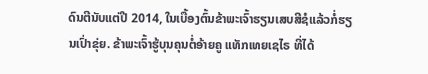ດົນຕີນັບແຕ່ປີ 2014, ໃນເບື້ອງຕົ້ນຂ້າພະເຈົ້າຮຽນເສບສີຊໍແລ້ວກໍ່ຮຽນເປົ່າຂຸ່ຍ. ຂ້າພະເຈົ້າຮູ້ບຸນຄຸນຕໍ່ອ້າຍຄູ ແທັກເທຍເຊໄຣ ທີ່ໄດ້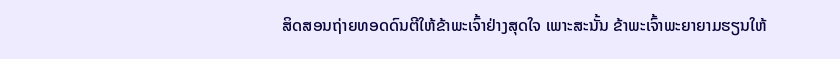ສິດສອນຖ່າຍທອດດົນຕີໃຫ້ຂ້າພະເຈົ້າຢ່າງສຸດໃຈ ເພາະສະນັ້ນ ຂ້າພະເຈົ້າພະຍາຍາມຮຽນໃຫ້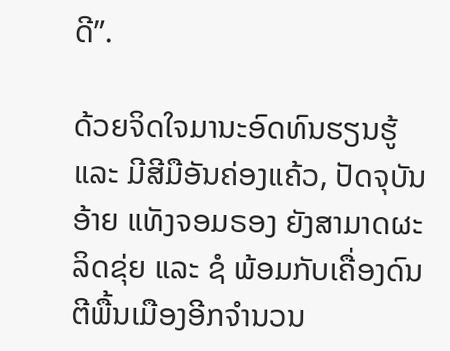ດີ”.

ດ້ວຍຈິດໃຈມານະອົດທົນຮຽນຮູ້ ແລະ ມີສີມືອັນຄ່ອງແຄ້ວ, ປັດຈຸບັນອ້າຍ ແທັງຈອມຣອງ ຍັງສາມາດຜະລິດຂຸ່ຍ ແລະ ຊໍ ພ້ອມກັບເຄື່ອງດົນຕີພື້ນເມືອງອີກຈຳນວນ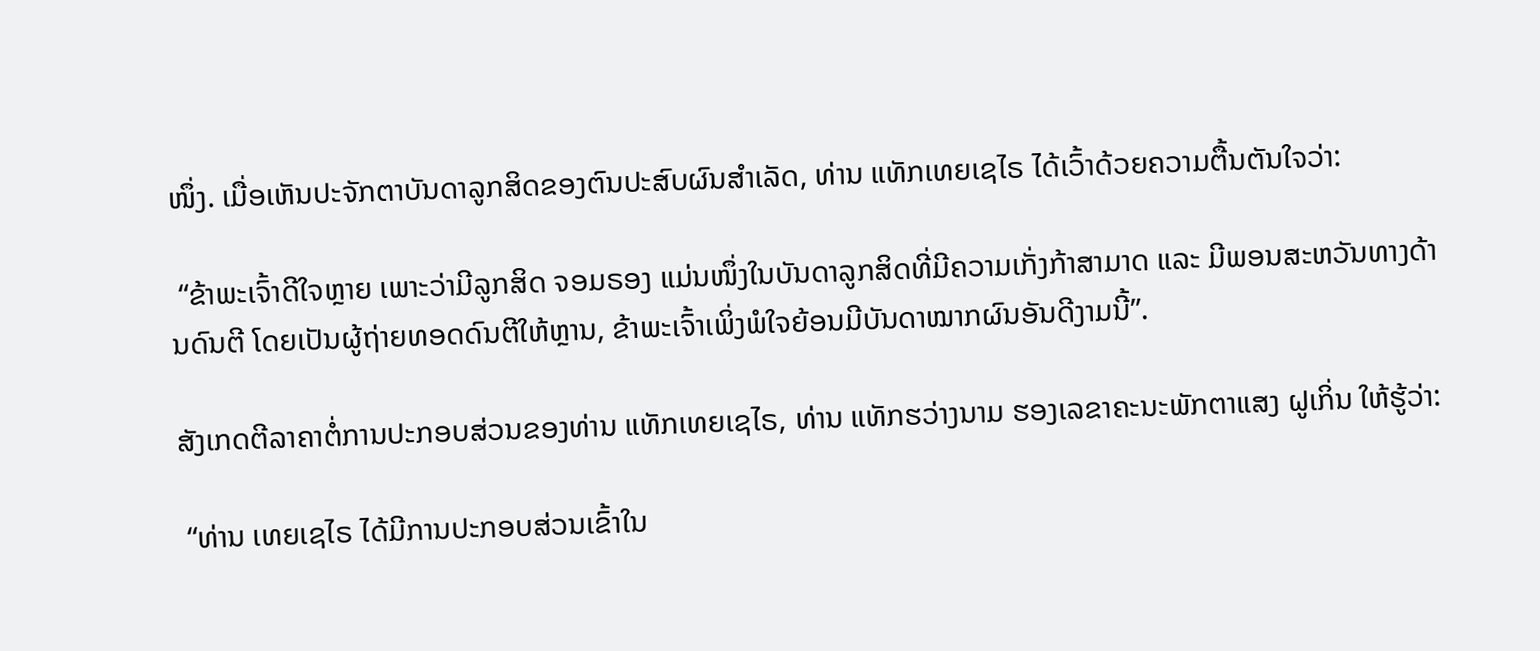ໜຶ່ງ. ເມື່ອເຫັນປະຈັກຕາບັນດາລູກສິດຂອງຕົນປະສົບຜົນສຳເລັດ, ທ່ານ ແທັກເທຍເຊໄຣ ໄດ້ເວົ້າດ້ວຍຄວາມຕື້ນຕັນໃຈວ່າ:

 “ຂ້າພະເຈົ້າດີໃຈຫຼາຍ ເພາະວ່າມີລູກສິດ ຈອມຣອງ ແມ່ນໜຶ່ງໃນບັນດາລູກສິດທີ່ມີຄວາມເກັ່ງກ້າສາມາດ ແລະ ມີພອນສະຫວັນທາງດ້ານດົນຕີ ໂດຍເປັນຜູ້ຖ່າຍທອດດົນຕີໃຫ້ຫຼານ, ຂ້າພະເຈົ້າເພິ່ງພໍໃຈຍ້ອນມີບັນດາໝາກຜົນອັນດີງາມນີ້”.

ສັງເກດຕີລາຄາຕໍ່ການປະກອບສ່ວນຂອງທ່ານ ແທັກເທຍເຊໄຣ, ທ່ານ ແທັກຮວ່າງນາມ ຮອງເລຂາຄະນະພັກຕາແສງ ຝູເກິ່ນ ໃຫ້ຮູ້ວ່າ:

 “ທ່ານ ເທຍເຊໄຣ ໄດ້ມີການປະກອບສ່ວນເຂົ້າໃນ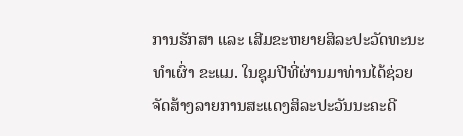ການຮັກສາ ແລະ ເສີມຂະຫຍາຍສິລະປະວັດທະນະທຳເຜົ່າ ຂະແມ. ໃນຊຸມປີທີ່ຜ່ານມາທ່ານໄດ້ຊ່ວຍຈັດສ້າງລາຍການສະແດງສິລະປະວັນນະຄະດີ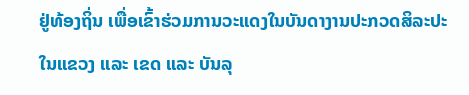ຢູ່ທ້ອງຖິ່ນ ເພື່ອເຂົ້າຮ່ວມການວະແດງໃນບັນດາງານປະກວດສິລະປະໃນແຂວງ ແລະ ເຂດ ແລະ ບັນລຸ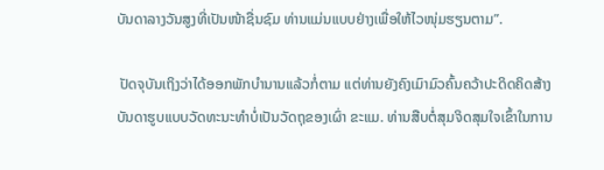ບັນດາລາງວັນສູງທີ່ເປັນໜ້າຊື່ນຊົມ ທ່ານແມ່ນແບບຢ່າງເພື່ອໃຫ້ໄວໜຸ່ມຮຽນຕາມ”.

 ປັດຈຸບັນເຖິງວ່າໄດ້ອອກພັກບຳນານແລ້ວກໍ່ຕາມ ແຕ່ທ່ານຍັງຄົງເມົາມົວຄົ້ນຄວ້າປະດິດຄິດສ້າງບັນດາຮູບແບບວັດທະນະທຳບໍ່ເປັນວັດຖຸຂອງເຜົ່າ ຂະແມ. ທ່ານສືບຕໍ່ສຸມຈິດສຸມໃຈເຂົ້າໃນການ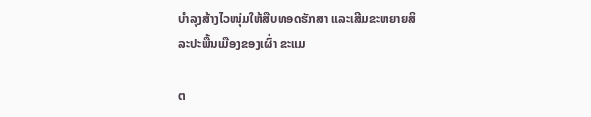ບຳລຸງສ້າງໄວໜຸ່ມໃຫ້ສືບທອດຮັກສາ ແລະເສີມຂະຫຍາຍສິລະປະພື້ນເມືອງຂອງເຜົ່າ ຂະແມ

ຕ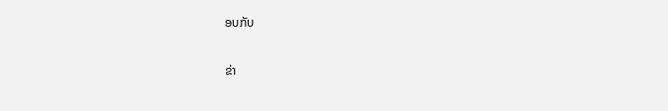ອບກັບ

ຂ່າ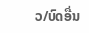ວ/ບົດອື່ນ